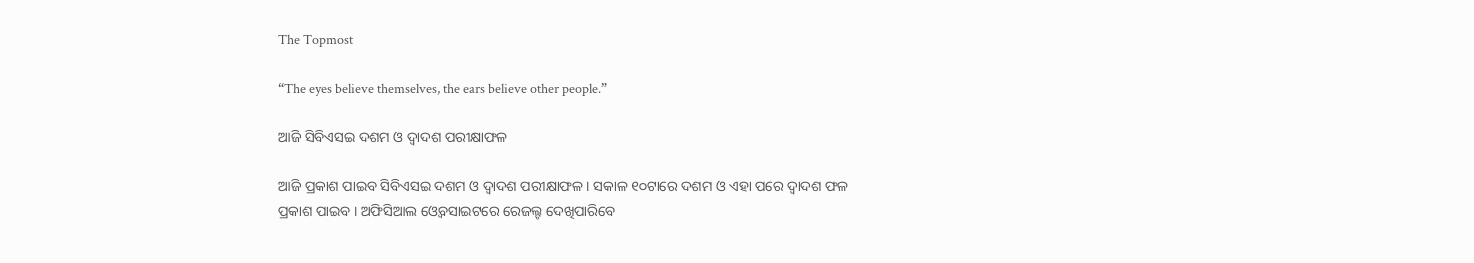The Topmost

“The eyes believe themselves, the ears believe other people.”

ଆଜି ସିବିଏସଇ ଦଶମ ଓ ଦ୍ୱାଦଶ ପରୀକ୍ଷାଫଳ

ଆଜି ପ୍ରକାଶ ପାଇବ ସିବିଏସଇ ଦଶମ ଓ ଦ୍ୱାଦଶ ପରୀକ୍ଷାଫଳ । ସକାଳ ୧୦ଟାରେ ଦଶମ ଓ ଏହା ପରେ ଦ୍ୱାଦଶ ଫଳ ପ୍ରକାଶ ପାଇବ । ଅଫିସିଆଲ ଓ୍ବେବସାଇଟରେ ରେଜଲ୍ଟ ଦେଖିପାରିବେ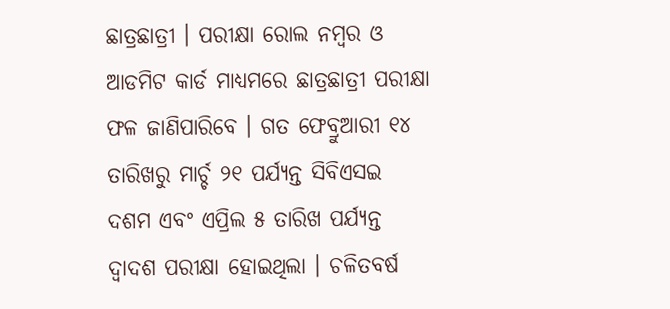ଛାତ୍ରଛାତ୍ରୀ । ପରୀକ୍ଷା ରୋଲ ନମ୍ବର ଓ ଆଡମିଟ କାର୍ଡ ମାଧ୍ୟମରେ ଛାତ୍ରଛାତ୍ରୀ ପରୀକ୍ଷା ଫଳ ଜାଣିପାରିବେ । ଗତ ଫେବ୍ରୁଆରୀ ୧୪ ତାରିଖରୁ ମାର୍ଚ୍ଚ ୨୧ ପର୍ଯ୍ୟନ୍ତ ସିବିଏସଇ ଦଶମ ଏବଂ ଏପ୍ରିଲ ୫ ତାରିଖ ପର୍ଯ୍ୟନ୍ତ ଦ୍ବାଦଶ ପରୀକ୍ଷା ହୋଇଥିଲା । ଚଳିତବର୍ଷ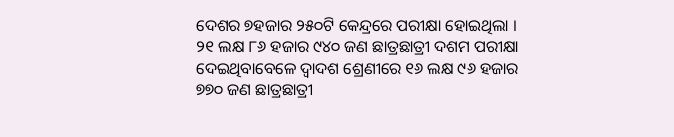ଦେଶର ୭ହଜାର ୨୫୦ଟି କେନ୍ଦ୍ରରେ ପରୀକ୍ଷା ହୋଇଥିଲା । ୨୧ ଲକ୍ଷ ୮୬ ହଜାର ୯୪୦ ଜଣ ଛାତ୍ରଛାତ୍ରୀ ଦଶମ ପରୀକ୍ଷା ଦେଇଥିବାବେଳେ ଦ୍ୱାଦଶ ଶ୍ରେଣୀରେ ୧୬ ଲକ୍ଷ ୯୬ ହଜାର ୭୭୦ ଜଣ ଛାତ୍ରଛାତ୍ରୀ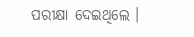ପରୀକ୍ଷା ଦେଇଥିଲେ ।